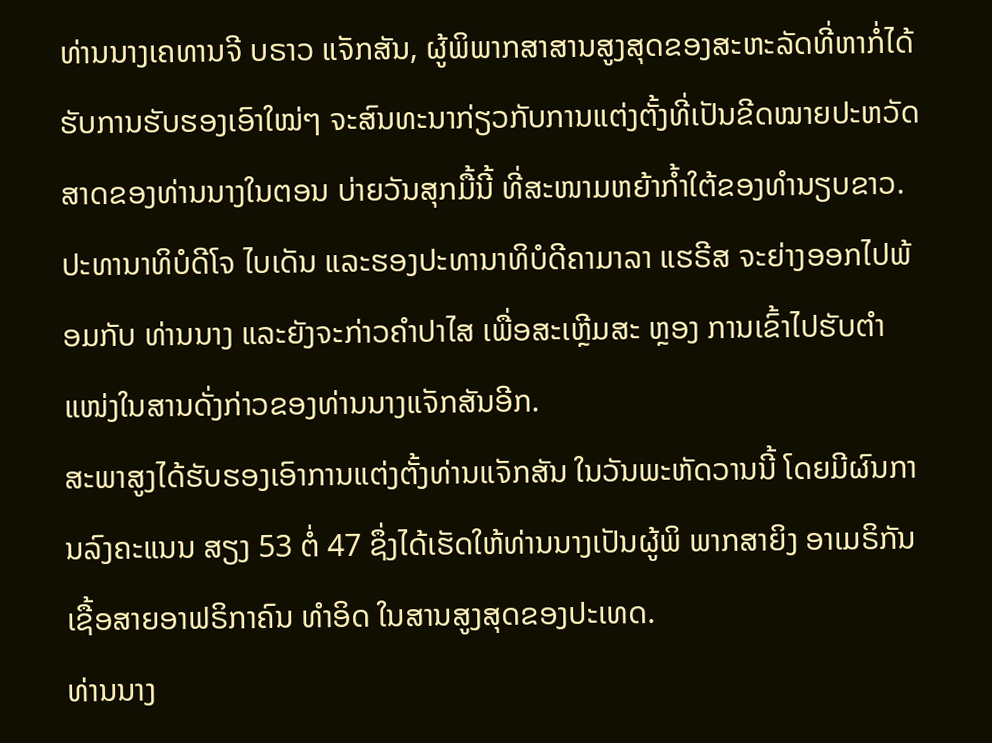ທ່ານນາງເຄທານຈີ ບຣາວ ແຈັກສັນ, ຜູ້ພິພາກສາສານສູງສຸດຂອງສະຫະລັດທີ່ຫາກໍ່ໄດ້ຮັບການຮັບຮອງເອົາໃໝ່ໆ ຈະສົນທະນາກ່ຽວກັບການແຕ່ງຕັ້ງທີ່ເປັນຂີດໝາຍປະຫວັດສາດຂອງທ່ານນາງໃນຕອນ ບ່າຍວັນສຸກມື້ນີ້ ທີ່ສະໜາມຫຍ້າກ້ຳໃຕ້ຂອງທຳນຽບຂາວ.
ປະທານາທິບໍດີໂຈ ໄບເດັນ ແລະຮອງປະທານາທິບໍດີຄາມາລາ ແຮຣີສ ຈະຍ່າງອອກໄປພ້ອມກັບ ທ່ານນາງ ແລະຍັງຈະກ່າວຄໍາປາໄສ ເພື່ອສະເຫຼີມສະ ຫຼອງ ການເຂົ້າໄປຮັບຕຳແໜ່ງໃນສານດັ່ງກ່າວຂອງທ່ານນາງແຈັກສັນອີກ.
ສະພາສູງໄດ້ຮັບຮອງເອົາການແຕ່ງຕັ້ງທ່ານແຈັກສັນ ໃນວັນພະຫັດວານນີ້ ໂດຍມີຜົນການລົງຄະແນນ ສຽງ 53 ຕໍ່ 47 ຊຶ່ງໄດ້ເຮັດໃຫ້ທ່ານນາງເປັນຜູ້ພິ ພາກສາຍິງ ອາເມຣິກັນເຊື້ອສາຍອາຟຣິກາຄົນ ທໍາອິດ ໃນສານສູງສຸດຂອງປະເທດ.
ທ່ານນາງ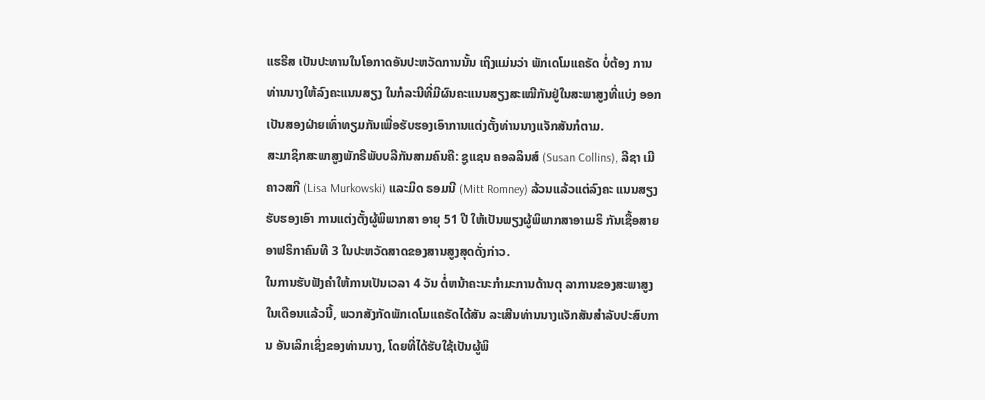ແຮຣີສ ເປັນປະທານໃນໂອກາດອັນປະຫວັດການນັ້ນ ເຖິງແມ່ນວ່າ ພັກເດໂມແຄຣັດ ບໍ່ຕ້ອງ ການທ່ານນາງໃຫ້ລົງຄະແນນສຽງ ໃນກໍລະນີທີ່ມີຜົນຄະແນນສຽງສະເໝີກັນຢູ່ໃນສະພາສູງທີ່ແບ່ງ ອອກເປັນສອງຝ່າຍເທົ່າທຽມກັນເພື່ອຮັບຮອງເອົາການແຕ່ງຕັ້ງທ່ານນາງແຈັກສັນກໍຕາມ.
ສະມາຊິກສະພາສູງພັກຣີພັບບລີກັນສາມຄົນຄື: ຊູແຊນ ຄອລລິນສ໌ (Susan Collins), ລີຊາ ເມີຄາວສກີ (Lisa Murkowski) ແລະມິດ ຣອມນີ (Mitt Romney) ລ້ວນແລ້ວແຕ່ລົງຄະ ແນນສຽງຮັບຮອງເອົາ ການແຕ່ງຕັ້ງຜູ້ພິພາກສາ ອາຍຸ 51 ປີ ໃຫ້ເປັນພຽງຜູ້ພິພາກສາອາເມຣິ ກັນເຊື້ອສາຍອາຟຣິກາຄົນທີ 3 ໃນປະຫວັດສາດຂອງສານສູງສຸດດັ່ງກ່າວ.
ໃນການຮັບຟັງຄຳໃຫ້ການເປັນເວລາ 4 ວັນ ຕໍ່ຫນ້າຄະນະກຳມະການດ້ານຕຸ ລາການຂອງສະພາສູງ ໃນເດືອນແລ້ວນີ້, ພວກສັງກັດພັກເດໂມແຄຣັດໄດ້ສັນ ລະເສີນທ່ານນາງແຈັກສັນສໍາລັບປະສົບການ ອັນເລິກເຊິ່ງຂອງທ່ານນາງ, ໂດຍທີ່ໄດ້ຮັບໃຊ້ເປັນຜູ້ພິ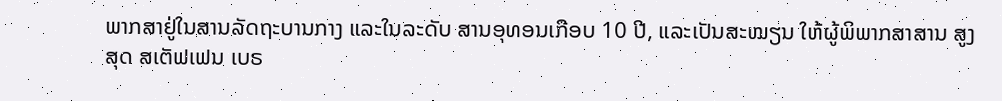ພາກສາຢູ່ໃນສານລັດຖະບານກາງ ແລະໃນລະດັບ ສານອຸທອນເກືອບ 10 ປີ, ແລະເປັນສະໝຽນ ໃຫ້ຜູ້ພິພາກສາສານ ສູງສຸດ ສເຕັຟເຟນ ເບຣ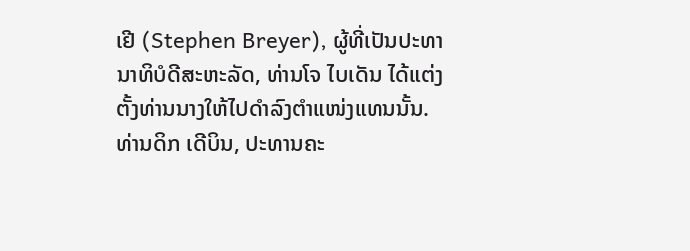ເຢີ (Stephen Breyer), ຜູ້ທີ່ເປັນປະທານາທິບໍດີສະຫະລັດ, ທ່ານໂຈ ໄບເດັນ ໄດ້ແຕ່ງຕັ້ງທ່ານນາງໃຫ້ໄປດຳລົງຕຳແໜ່ງແທນນັ້ນ.
ທ່ານດິກ ເດີບິນ, ປະທານຄະ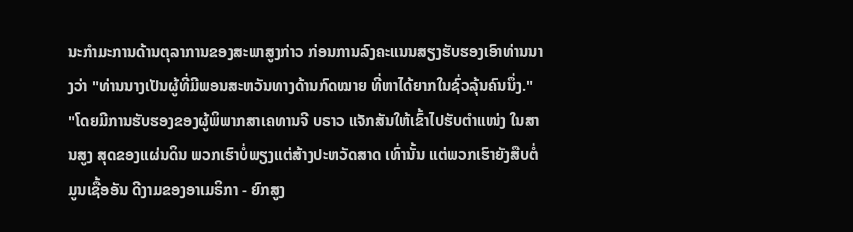ນະກຳມະການດ້ານຕຸລາການຂອງສະພາສູງກ່າວ ກ່ອນການລົງຄະແນນສຽງຮັບຮອງເອົາທ່ານນາງວ່າ "ທ່ານນາງເປັນຜູ້ທີ່ມີພອນສະຫວັນທາງດ້ານກົດໝາຍ ທີ່ຫາໄດ້ຍາກໃນຊົ່ວລຸ້ນຄົນນຶ່ງ."
"ໂດຍມີການຮັບຮອງຂອງຜູ້ພິພາກສາເຄທານຈີ ບຣາວ ແຈັກສັນໃຫ້ເຂົ້າໄປຮັບຕຳແໜ່ງ ໃນສານສູງ ສຸດຂອງແຜ່ນດິນ ພວກເຮົາບໍ່ພຽງແຕ່ສ້າງປະຫວັດສາດ ເທົ່ານັ້ນ ແຕ່ພວກເຮົາຍັງສືບຕໍ່ມູນເຊື້ອອັນ ດີງາມຂອງອາເມຣິກາ - ຍົກສູງ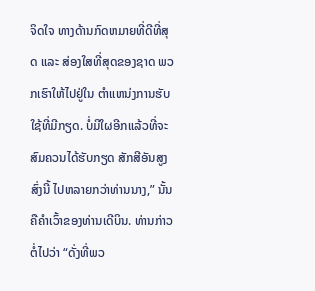ຈິດໃຈ ທາງດ້ານກົດຫມາຍທີ່ດີທີ່ສຸດ ແລະ ສ່ອງໃສທີ່ສຸດຂອງຊາດ ພວກເຮົາໃຫ້ໄປຢູ່ໃນ ຕໍາແຫນ່ງການຮັບໃຊ້ທີ່ມີກຽດ. ບໍ່ມີໃຜອີກແລ້ວທີ່ຈະສົມຄວນໄດ້ຮັບກຽດ ສັກສີອັນສູງສົ່ງນີ້ ໄປຫລາຍກວ່າທ່ານນາງ,” ນັ້ນຄືຄຳເວົ້າຂອງທ່ານເດີບິນ. ທ່ານກ່າວຕໍ່ໄປວ່າ “ດັ່ງທີ່ພວ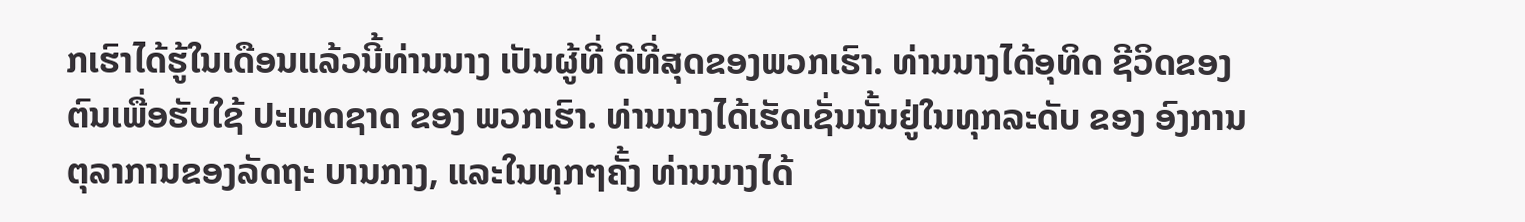ກເຮົາໄດ້ຮູ້ໃນເດືອນແລ້ວນີ້ທ່ານນາງ ເປັນຜູ້ທີ່ ດີທີ່ສຸດຂອງພວກເຮົາ. ທ່ານນາງໄດ້ອຸທິດ ຊີວິດຂອງຕົນເພື່ອຮັບໃຊ້ ປະເທດຊາດ ຂອງ ພວກເຮົາ. ທ່ານນາງໄດ້ເຮັດເຊັ່ນນັ້ນຢູ່ໃນທຸກລະດັບ ຂອງ ອົງການຕຸລາການຂອງລັດຖະ ບານກາງ, ແລະໃນທຸກໆຄັ້ງ ທ່ານນາງໄດ້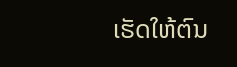ເຮັດໃຫ້ຕົນ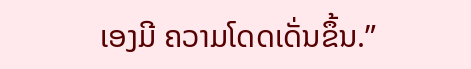ເອງມີ ຄວາມໂດດເດັ່ນຂຶ້ນ.”